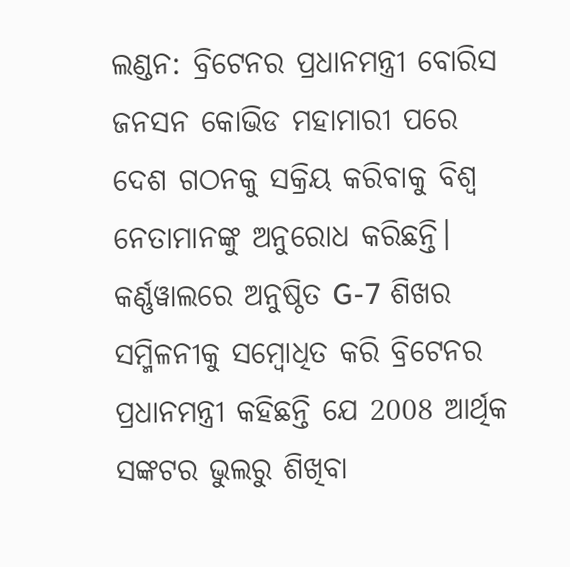ଲଣ୍ଡନ: ବ୍ରିଟେନର ପ୍ରଧାନମନ୍ତ୍ରୀ ବୋରିସ ଜନସନ କୋଭିଡ ମହାମାରୀ ପରେ ଦେଶ ଗଠନକୁ ସକ୍ରିୟ କରିବାକୁ ବିଶ୍ବ ନେତାମାନଙ୍କୁ ଅନୁରୋଧ କରିଛନ୍ତି। କର୍ଣ୍ଣୱାଲରେ ଅନୁଷ୍ଠିତ G-7 ଶିଖର ସମ୍ମିଳନୀକୁ ସମ୍ବୋଧିତ କରି ବ୍ରିଟେନର ପ୍ରଧାନମନ୍ତ୍ରୀ କହିଛନ୍ତି ଯେ 2008 ଆର୍ଥିକ ସଙ୍କଟର ଭୁଲରୁ ଶିଖିବା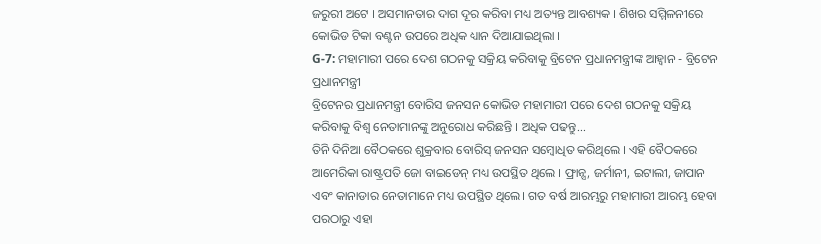ଜରୁରୀ ଅଟେ । ଅସମାନତାର ଦାଗ ଦୂର କରିବା ମଧ୍ୟ ଅତ୍ୟନ୍ତ ଆବଶ୍ୟକ । ଶିଖର ସମ୍ମିଳନୀରେ କୋଭିଡ ଟିକା ବଣ୍ଟନ ଉପରେ ଅଧିକ ଧ୍ୟାନ ଦିଆଯାଇଥିଲା ।
G-7: ମହାମାରୀ ପରେ ଦେଶ ଗଠନକୁ ସକ୍ରିୟ କରିବାକୁ ବ୍ରିଟେନ ପ୍ରଧାନମନ୍ତ୍ରୀଙ୍କ ଆହ୍ବାନ - ବ୍ରିଟେନ ପ୍ରଧାନମନ୍ତ୍ରୀ
ବ୍ରିଟେନର ପ୍ରଧାନମନ୍ତ୍ରୀ ବୋରିସ ଜନସନ କୋଭିଡ ମହାମାରୀ ପରେ ଦେଶ ଗଠନକୁ ସକ୍ରିୟ କରିବାକୁ ବିଶ୍ବ ନେତାମାନଙ୍କୁ ଅନୁରୋଧ କରିଛନ୍ତି । ଅଧିକ ପଢନ୍ତୁ...
ତିନି ଦିନିଆ ବୈଠକରେ ଶୁକ୍ରବାର ବୋରିସ୍ ଜନସନ ସମ୍ବୋଧିତ କରିଥିଲେ । ଏହି ବୈଠକରେ ଆମେରିକା ରାଷ୍ଟ୍ରପତି ଜୋ ବାଇଡେନ୍ ମଧ୍ୟ ଉପସ୍ଥିତ ଥିଲେ । ଫ୍ରାନ୍ସ, ଜର୍ମାନୀ, ଇଟାଲୀ, ଜାପାନ ଏବଂ କାନାଡାର ନେତାମାନେ ମଧ୍ୟ ଉପସ୍ଥିତ ଥିଲେ। ଗତ ବର୍ଷ ଆରମ୍ଭରୁ ମହାମାରୀ ଆରମ୍ଭ ହେବା ପରଠାରୁ ଏହା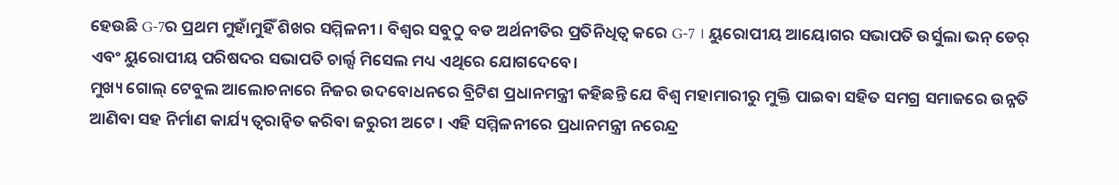ହେଉଛି G-7ର ପ୍ରଥମ ମୁହାଁମୁହିଁ ଶିଖର ସମ୍ମିଳନୀ । ବିଶ୍ବର ସବୁଠୁ ବଡ ଅର୍ଥନୀତିର ପ୍ରତିନିଧିତ୍ବ କରେ G-7 । ୟୁରୋପୀୟ ଆୟୋଗର ସଭାପତି ଉର୍ସୁଲା ଭନ୍ ଡେର୍ ଏବଂ ୟୁରୋପୀୟ ପରିଷଦର ସଭାପତି ଚାର୍ଲ୍ସ ମିସେଲ ମଧ୍ୟ ଏଥିରେ ଯୋଗଦେବେ।
ମୁଖ୍ୟ ଗୋଲ୍ ଟେବୁଲ ଆଲୋଚନାରେ ନିଜର ଉଦବୋଧନରେ ବ୍ରିଟିଶ ପ୍ରଧାନମନ୍ତ୍ରୀ କହିଛନ୍ତି ଯେ ବିଶ୍ବ ମହାମାରୀରୁ ମୁକ୍ତି ପାଇବା ସହିତ ସମଗ୍ର ସମାଜରେ ଉନ୍ନତି ଆଣିବା ସହ ନିର୍ମାଣ କାର୍ଯ୍ୟ ତ୍ବରାନ୍ବିତ କରିବା ଜରୁରୀ ଅଟେ । ଏହି ସମ୍ମିଳନୀରେ ପ୍ରଧାନମନ୍ତ୍ରୀ ନରେନ୍ଦ୍ର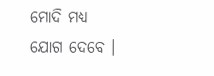ମୋଦି ମଧ୍ୟ ଯୋଗ ଦେବେ ।